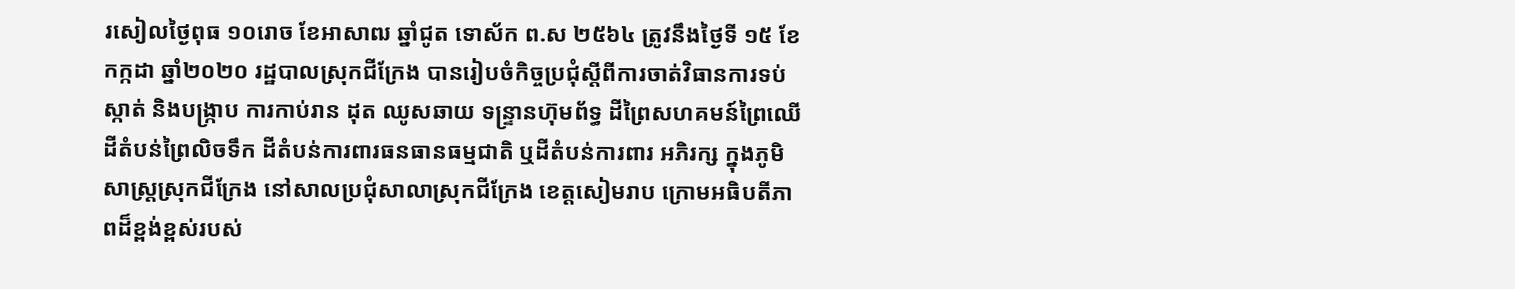រសៀលថ្ងៃពុធ ១០រោច ខែអាសាឍ ឆ្នាំជូត ទោស័ក ព.ស ២៥៦៤ ត្រូវនឹងថ្ងៃទី ១៥ ខែកក្កដា ឆ្នាំ២០២០ រដ្ឋបាលស្រុកជីក្រែង បានរៀបចំកិច្ចប្រជុំស្ដីពីការចាត់វិធានការទប់ស្កាត់ និងបង្រ្កាប ការកាប់រាន ដុត ឈូសឆាយ ទន្រ្ទានហ៊ុមព័ទ្ធ ដីព្រៃសហគមន៍ព្រៃឈើ ដីតំបន់ព្រៃលិចទឹក ដីតំបន់ការពារធនធានធម្មជាតិ ឬដីតំបន់ការពារ អភិរក្ស ក្នុងភូមិសាស្រ្តស្រុកជីក្រែង នៅសាលប្រជុំសាលាស្រុកជីក្រែង ខេត្តសៀមរាប ក្រោមអធិបតីភាពដ៏ខ្ពង់ខ្ពស់របស់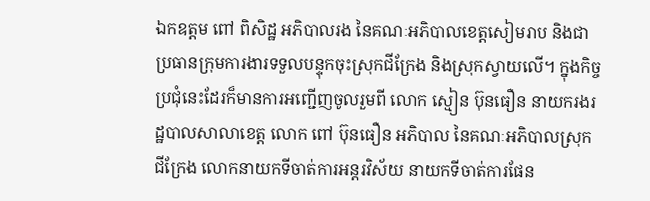ឯកឧត្ដម ពៅ ពិសិដ្ឋ អភិបាលរង នៃគណៈអភិបាលខេត្តសៀមរាប និងជាប្រធានក្រុមការងារទទួលបន្ទុកចុះស្រុកជីក្រែង និងស្រុកស្វាយលើ។ ក្នុងកិច្ចប្រជុំនេះដែរក៏មានការអញ្ជើញចូលរួមពី លោក ស្មៀន ប៊ុនធឿន នាយករងរដ្ឋបាលសាលាខេត្ត លោក ពៅ ប៊ុនធឿន អភិបាល នៃគណៈអភិបាលស្រុកជីក្រែង លោកនាយកទីចាត់ការអន្តរវិស័យ នាយកទីចាត់ការផែន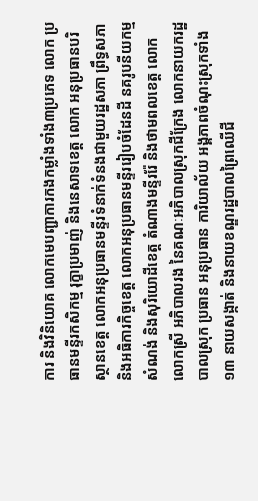ការ និងវិនិយោគ លោកមេបញ្ជាការកងកម្លាំងទាំង៣ប្រភេទ លោក ប្រធានមន្ទីរកសិកម្ម រុក្ខាប្រមាញ់ និងនេសាទខេត្ត លោក អនុប្រធានបរិស្ថានខេត្ត លោកអនុប្រធានមន្ទីរទំនាក់ទំនងជាមួយរដ្ឋសភា ព្រឹទ្ធសភា និងអធិការកិច្ចខេត្ត លោកអនុប្រធានមន្ទីររៀបចំដែនដី នគរូបនីយកម្ម សំណង់ និងសុរិយោដីខេត្ត តំណាងមន្ទីររ៉ែ និងថាមពលខេត្ត លោក លោកស្រី អភិបាលរង នៃគណៈអភិបាលស្រុកជីក្រែង លោកនាយករដ្ឋបាលស្រុក ប្រធាន អនុប្រធាន ការិយាល័យ អង្គភាពចំណុះស្រុកទាំង១៣ នាយសង្កាត់ និងនាយខណ្ឌរដ្ឋបាលព្រៃឈើជី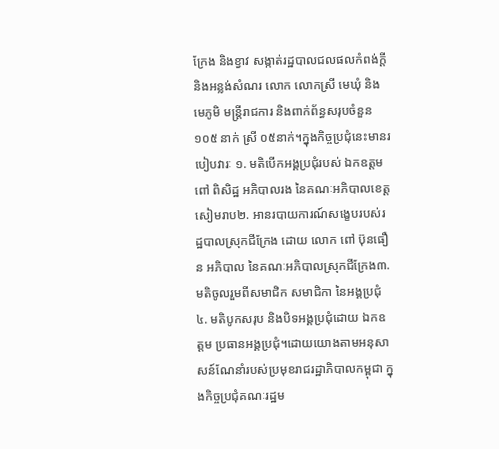ក្រែង និងខ្វាវ សង្កាត់រដ្ឋបាលជលផលកំពង់ក្ដី និងអន្លង់សំណរ លោក លោកស្រី មេឃុំ និងមេភូមិ មន្រ្តីរាជការ និងពាក់ព័ន្ធសរុបចំនួន ១០៥ នាក់ ស្រី ០៥នាក់។ក្នុងកិច្ចប្រជុំនេះមានរបៀបវារៈ ១. មតិបើកអង្គប្រជុំរបស់ ឯកឧត្ដម ពៅ ពិសិដ្ឋ អភិបាលរង នៃគណៈអភិបាលខេត្តសៀមរាប២. អានរបាយការណ៍សង្ខេបរបស់រដ្ឋបាលស្រុកជីក្រែង ដោយ លោក ពៅ ប៊ុនធឿន អភិបាល នៃគណៈអភិបាលស្រុកជីក្រែង៣. មតិចូលរួមពីសមាជិក សមាជិកា នៃអង្គប្រជុំ៤. មតិបូកសរុប និងបិទអង្គប្រជុំដោយ ឯកឧត្ដម ប្រធានអង្គប្រជុំ។ដោយយោងតាមអនុសាសន៍ណែនាំរបស់ប្រមុខរាជរដ្ឋាភិបាលកម្ពុជា ក្នុងកិច្ចប្រជុំគណៈរដ្ឋម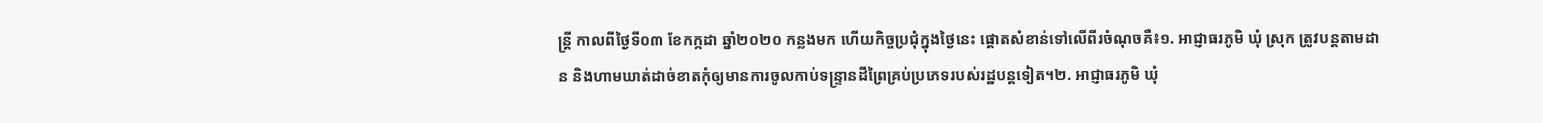ន្រ្តី កាលពីថ្ងៃទី០៣ ខែកក្កដា ឆ្នាំ២០២០ កន្លងមក ហើយកិច្ចប្រជុំក្នុងថ្ងៃនេះ ផ្ដោតសំខាន់ទៅលើពីរចំណុចគឺ៖១. អាជ្ញាធរភូមិ ឃុំ ស្រុក ត្រូវបន្តតាមដាន និងហាមឃាត់ដាច់ខាតកុំឲ្យមានការចូលកាប់ទន្រ្ទានដីព្រៃគ្រប់ប្រភេទរបស់រដ្ឋបន្តទៀត។២. អាជ្ញាធរភូមិ ឃុំ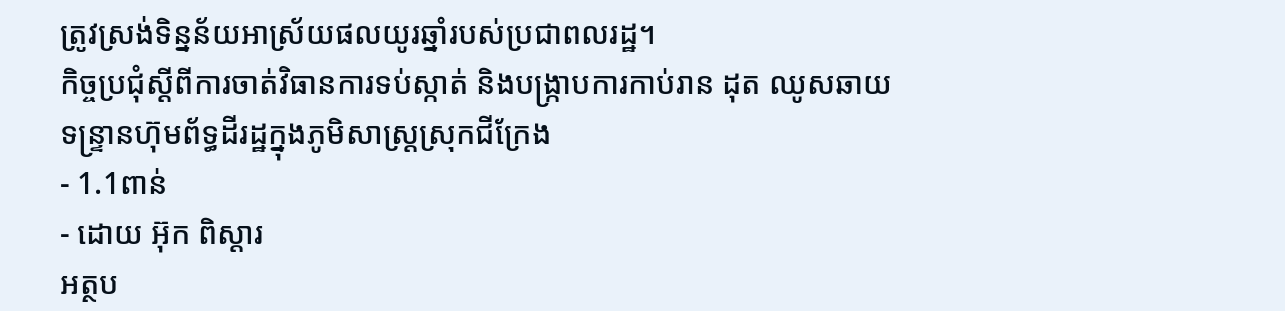ត្រូវស្រង់ទិន្នន័យអាស្រ័យផលយូរឆ្នាំរបស់ប្រជាពលរដ្ឋ។
កិច្ចប្រជុំស្ដីពីការចាត់វិធានការទប់ស្កាត់ និងបង្រ្កាបការកាប់រាន ដុត ឈូសឆាយ ទន្រ្ទានហ៊ុមព័ទ្ធដីរដ្ឋក្នុងភូមិសាស្រ្តស្រុកជីក្រែង
- 1.1ពាន់
- ដោយ អ៊ុក ពិស្តារ
អត្ថប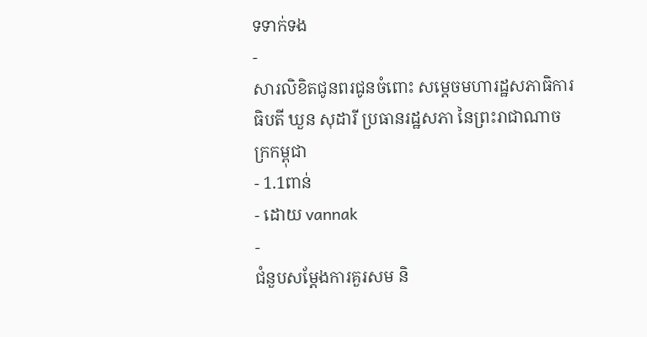ទទាក់ទង
-
សារលិខិតជូនពរជូនចំពោះ សម្តេចមហារដ្ឋសភាធិការធិបតី ឃួន សុដារី ប្រធានរដ្ឋសភា នៃព្រះរាជាណាចក្រកម្ពុជា
- 1.1ពាន់
- ដោយ vannak
-
ជំនួបសម្ដែងការគួរសម និ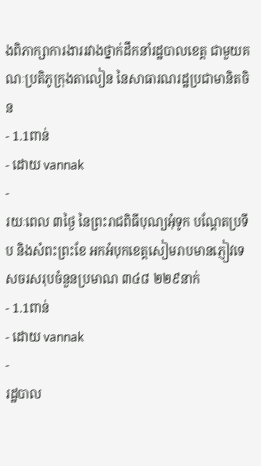ងពិភាក្សាការងាររវាងថ្នាក់ដឹកនាំរដ្ឋបាលខេត្ត ជាមួយគណៈប្រតិភូក្រុងតាលៀន នៃសាធារណរដ្ឋប្រជាមានិតចិន
- 1.1ពាន់
- ដោយ vannak
-
រយៈពេល ៣ថ្ងៃ នៃព្រះរាជពិធីបុណ្យអុំទូក បណ្តែតប្រទីប និងសំពះព្រះខែ អកអំបុកខេត្តសៀមរាបមានភ្ញៀវទេសចរសរុបចំនួនប្រមាណ ៣៤៨ ២២៩នាក់
- 1.1ពាន់
- ដោយ vannak
-
រដ្ឋបាល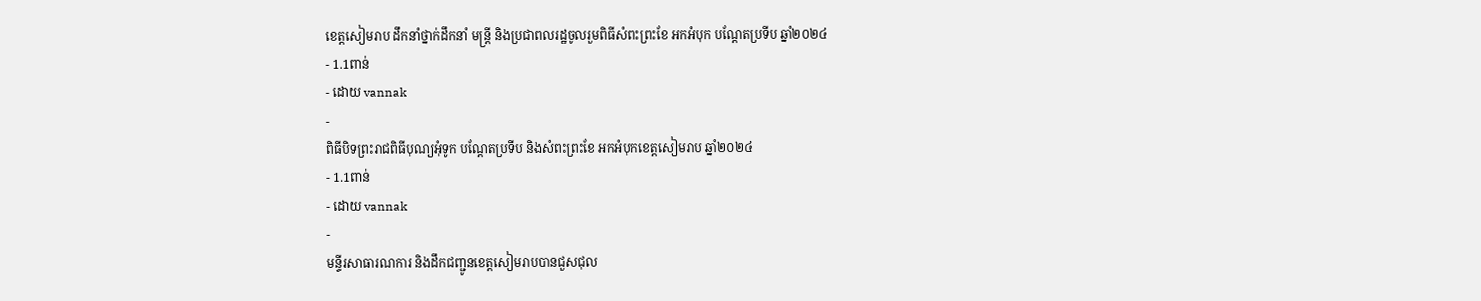ខេត្តសៀមរាប ដឹកនាំថ្នាក់ដឹកនាំ មន្រ្តី និងប្រជាពលរដ្ឋចូលរួមពិធីសំពះព្រះខែ អកអំបុក បណ្ដែតប្រទីប ឆ្នាំ២០២៤
- 1.1ពាន់
- ដោយ vannak
-
ពិធីបិទព្រះរាជពិធីបុណ្យអុំទូក បណ្តែតប្រទីប និងសំពះព្រះខែ អកអំបុកខេត្តសៀមរាប ឆ្នាំ២០២៤
- 1.1ពាន់
- ដោយ vannak
-
មន្ទីរសាធារណការ និងដឹកជញ្ជូនខេត្តសៀមរាបបានជួសជុល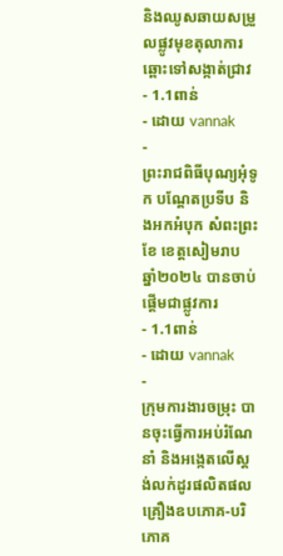និងឈូសឆាយសម្រួលផ្លូវមុខតុលាការឆ្ពោះទៅសង្កាត់ជ្រាវ
- 1.1ពាន់
- ដោយ vannak
-
ព្រះរាជពិធីបុណ្យអុំទូក បណ្តែតប្រទីប និងអកអំបុក សំពះព្រះខែ ខេត្តសៀមរាប ឆ្នាំ២០២៤ បានចាប់ផ្ដើមជាផ្លូវការ
- 1.1ពាន់
- ដោយ vannak
-
ក្រុមការងារចម្រុះ បានចុះធ្វើការអប់រំណែនាំ និងអង្កេតលើស្តង់លក់ដូរផលិតផលគ្រឿងឧបភោគ-បរិភោគ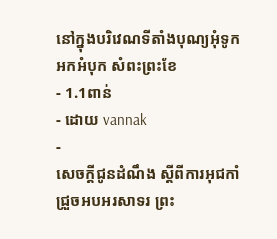នៅក្នុងបរិវេណទីតាំងបុណ្យអុំទូក អកអំបុក សំពះព្រះខែ
- 1.1ពាន់
- ដោយ vannak
-
សេចក្តីជូនដំណឹង ស្តីពីការអុជកាំជ្រួចអបអរសាទរ ព្រះ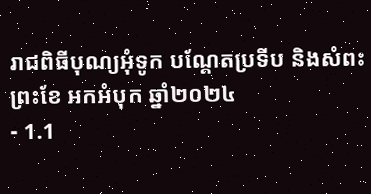រាជពិធីបុណ្យអុំទូក បណ្តែតប្រទីប និងសំពះព្រះខែ អកអំបុក ឆ្នាំ២០២៤
- 1.1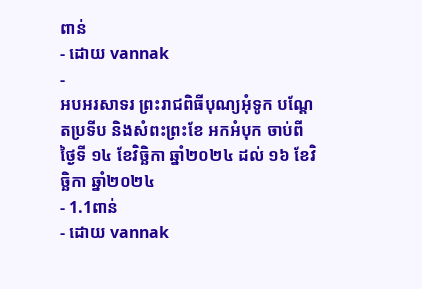ពាន់
- ដោយ vannak
-
អបអរសាទរ ព្រះរាជពិធីបុណ្យអុំទូក បណ្ដែតប្រទីប និងសំពះព្រះខែ អកអំបុក ចាប់ពីថ្ងៃទី ១៤ ខែវិច្ឆិកា ឆ្នាំ២០២៤ ដល់ ១៦ ខែវិច្ឆិកា ឆ្នាំ២០២៤
- 1.1ពាន់
- ដោយ vannak